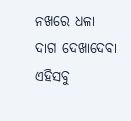ନଖରେ ଧଳା ଦାଗ ଦେଖାଦେବା ଏହିସବୁ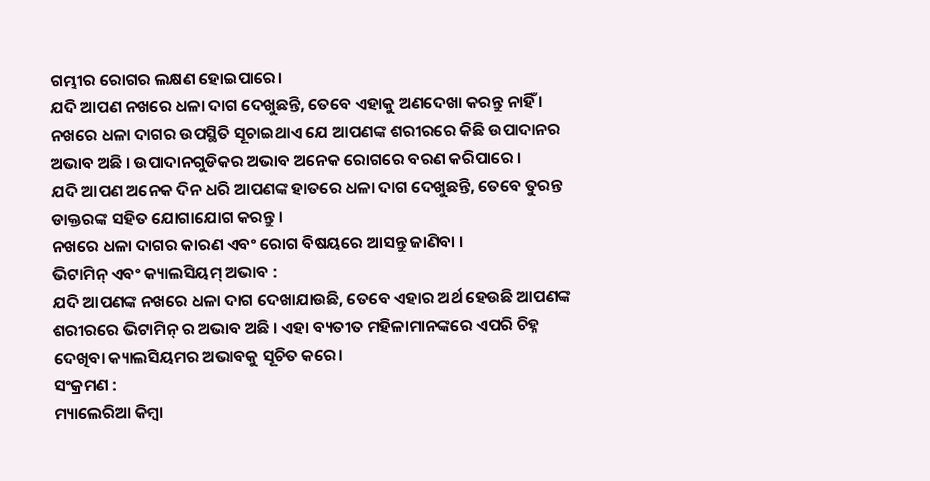ଗମ୍ଭୀର ରୋଗର ଲକ୍ଷଣ ହୋଇପାରେ।
ଯଦି ଆପଣ ନଖରେ ଧଳା ଦାଗ ଦେଖୁଛନ୍ତି, ତେବେ ଏହାକୁ ଅଣଦେଖା କରନ୍ତୁ ନାହିଁ । ନଖରେ ଧଳା ଦାଗର ଉପସ୍ଥିତି ସୂଚାଇଥାଏ ଯେ ଆପଣଙ୍କ ଶରୀରରେ କିଛି ଉପାଦାନର ଅଭାବ ଅଛି । ଉପାଦାନଗୁଡିକର ଅଭାବ ଅନେକ ରୋଗରେ ବରଣ କରିପାରେ ।
ଯଦି ଆପଣ ଅନେକ ଦିନ ଧରି ଆପଣଙ୍କ ହାତରେ ଧଳା ଦାଗ ଦେଖୁଛନ୍ତି, ତେବେ ତୁରନ୍ତ ଡାକ୍ତରଙ୍କ ସହିତ ଯୋଗାଯୋଗ କରନ୍ତୁ ।
ନଖରେ ଧଳା ଦାଗର କାରଣ ଏବଂ ରୋଗ ବିଷୟରେ ଆସନ୍ତୁ ଜାଣିବା ।
ଭିଟାମିନ୍ ଏବଂ କ୍ୟାଲସିୟମ୍ ଅଭାବ :
ଯଦି ଆପଣଙ୍କ ନଖରେ ଧଳା ଦାଗ ଦେଖାଯାଉଛି, ତେବେ ଏହାର ଅର୍ଥ ହେଉଛି ଆପଣଙ୍କ ଶରୀରରେ ଭିଟାମିନ୍ ର ଅଭାବ ଅଛି । ଏହା ବ୍ୟତୀତ ମହିଳାମାନଙ୍କରେ ଏପରି ଚିହ୍ନ ଦେଖିବା କ୍ୟାଲସିୟମର ଅଭାବକୁ ସୂଚିତ କରେ।
ସଂକ୍ରମଣ :
ମ୍ୟାଲେରିଆ କିମ୍ବା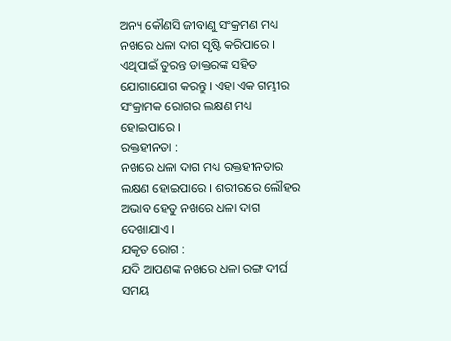ଅନ୍ୟ କୌଣସି ଜୀବାଣୁ ସଂକ୍ରମଣ ମଧ୍ୟ ନଖରେ ଧଳା ଦାଗ ସୃଷ୍ଟି କରିପାରେ । ଏଥିପାଇଁ ତୁରନ୍ତ ଡାକ୍ତରଙ୍କ ସହିତ ଯୋଗାଯୋଗ କରନ୍ତୁ । ଏହା ଏକ ଗମ୍ଭୀର ସଂକ୍ରାମକ ରୋଗର ଲକ୍ଷଣ ମଧ୍ୟ ହୋଇପାରେ ।
ରକ୍ତହୀନତା :
ନଖରେ ଧଳା ଦାଗ ମଧ୍ୟ ରକ୍ତହୀନତାର ଲକ୍ଷଣ ହୋଇପାରେ । ଶରୀରରେ ଲୌହର ଅଭାବ ହେତୁ ନଖରେ ଧଳା ଦାଗ ଦେଖାଯାଏ ।
ଯକୃତ ରୋଗ :
ଯଦି ଆପଣଙ୍କ ନଖରେ ଧଳା ରଙ୍ଗ ଦୀର୍ଘ ସମୟ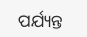ପର୍ଯ୍ୟନ୍ତ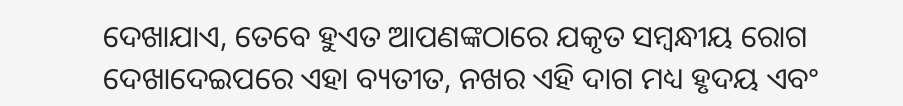ଦେଖାଯାଏ, ତେବେ ହୁଏତ ଆପଣଙ୍କଠାରେ ଯକୃତ ସମ୍ବନ୍ଧୀୟ ରୋଗ ଦେଖାଦେଇପରେ ଏହା ବ୍ୟତୀତ, ନଖର ଏହି ଦାଗ ମଧ୍ୟ ହୃଦୟ ଏବଂ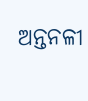ଅନ୍ତନଳୀ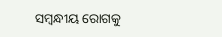ସମ୍ବନ୍ଧୀୟ ରୋଗକୁ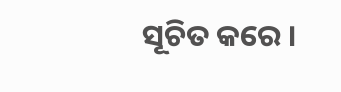ସୂଚିତ କରେ ।